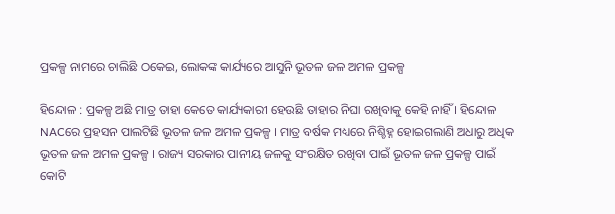ପ୍ରକଳ୍ପ ନାମରେ ଚାଲିଛି ଠକେଇ, ଲୋକଙ୍କ କାର୍ଯ୍ୟରେ ଆସୁନି ଭୂତଳ ଜଳ ଅମଳ ପ୍ରକଳ୍ପ

ହିନ୍ଦୋଳ : ପ୍ରକଳ୍ପ ଅଛି ମାତ୍ର ତାହା କେତେ କାର୍ଯ୍ୟକାରୀ ହେଉଛି ତାହାର ନିଘା ରଖିବାକୁ କେହି ନାହିଁ । ହିନ୍ଦୋଳ NACରେ ପ୍ରହସନ ପାଲଟିଛି ଭୂତଳ ଜଳ ଅମଳ ପ୍ରକଳ୍ପ । ମାତ୍ର ବର୍ଷକ ମଧ୍ୟରେ ନିଶ୍ଚିହ୍ନ ହୋଇଗଲାଣି ଅଧାରୁ ଅଧିକ ଭୂତଳ ଜଳ ଅମଳ ପ୍ରକଳ୍ପ । ରାଜ୍ୟ ସରକାର ପାନୀୟ ଜଳକୁ ସଂରକ୍ଷିତ ରଖିବା ପାଇଁ ଭୂତଳ ଜଳ ପ୍ରକଳ୍ପ ପାଇଁ କୋଟି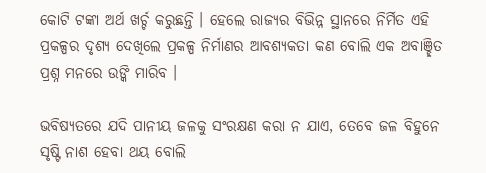କୋଟି ଟଙ୍କା ଅର୍ଥ ଖର୍ଚ୍ଚ କରୁଛନ୍ତି । ହେଲେ ରାଜ୍ୟର ବିଭିନ୍ନ ସ୍ଥାନରେ ନିର୍ମିତ ଏହି ପ୍ରକଳ୍ପର ଦୃଶ୍ୟ ଦେଖିଲେ ପ୍ରକଳ୍ପ ନିର୍ମାଣର ଆବଶ୍ୟକତା କଣ ବୋଲି ଏକ ଅବାଞ୍ଛିତ ପ୍ରଶ୍ନ ମନରେ ଉଙ୍କି ମାରିବ ।

ଭବିଷ୍ୟତରେ ଯଦି ପାନୀୟ ଜଳକୁ ସଂରକ୍ଷଣ କରା ନ ଯାଏ, ତେବେ ଜଳ ବିହୁନେ ସୃଷ୍ଟି ନାଶ ହେବା ଥୟ ବୋଲି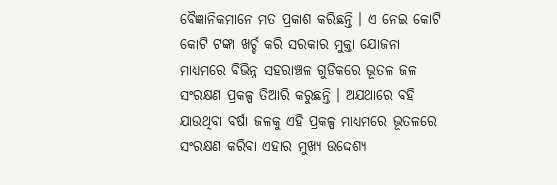ବୈଜ୍ଞାନିକମାନେ ମତ ପ୍ରକାଶ କରିଛନ୍ତି । ଏ ନେଇ କୋଟି କୋଟି ଟଙ୍କା ଖର୍ଚ୍ଚ କରି ସରକାର ମୁକ୍ତା ଯୋଜନା ମାଧ୍ୟମରେ ବିଭିନ୍ନ ସହରାଞ୍ଚଳ ଗୁଡିକରେ ଭୂତଳ ଜଳ ସଂରକ୍ଷଣ ପ୍ରକଳ୍ପ ତିଆରି କରୁଛନ୍ତି । ଅଯଥାରେ ବହି ଯାଉଥିବା ବର୍ଷା ଜଳକୁ ଏହି ପ୍ରକଳ୍ପ ମାଧ୍ୟମରେ ଭୂତଳରେ ସଂରକ୍ଷଣ କରିବା ଏହାର ମୁଖ୍ୟ ଉଦ୍ଦେଶ୍ୟ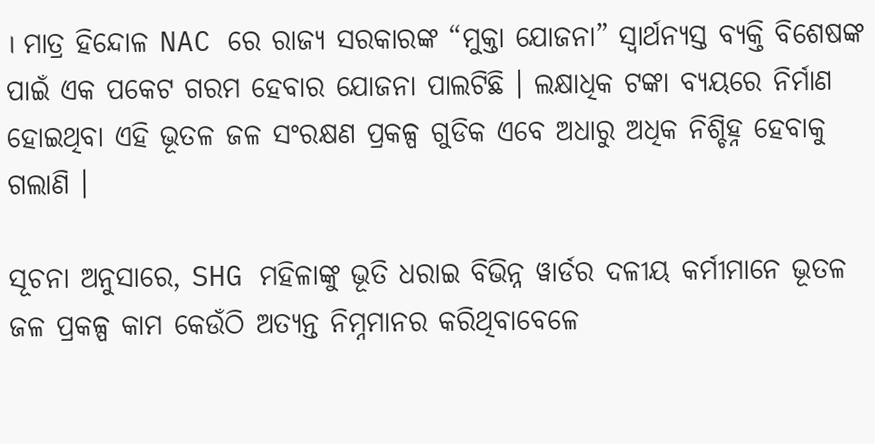। ମାତ୍ର ହିନ୍ଦୋଳ NAC ରେ ରାଜ୍ୟ ସରକାରଙ୍କ “ମୁକ୍ତା ଯୋଜନା” ସ୍ବାର୍ଥନ୍ୟସ୍ତ ବ୍ୟକ୍ତି ବିଶେଷଙ୍କ ପାଇଁ ଏକ ପକେଟ ଗରମ ହେବାର ଯୋଜନା ପାଲଟିଛି । ଲକ୍ଷାଧିକ ଟଙ୍କା ବ୍ୟୟରେ ନିର୍ମାଣ ହୋଇଥିବା ଏହି ଭୂତଳ ଜଳ ସଂରକ୍ଷଣ ପ୍ରକଳ୍ପ ଗୁଡିକ ଏବେ ଅଧାରୁ ଅଧିକ ନିଶ୍ଚିହ୍ନ ହେବାକୁ ଗଲାଣି ।

ସୂଚନା ଅନୁସାରେ, SHG ମହିଳାଙ୍କୁ ଭୂତି ଧରାଇ ବିଭିନ୍ନ ୱାର୍ଡର ଦଳୀୟ କର୍ମୀମାନେ ଭୂତଳ ଜଳ ପ୍ରକଳ୍ପ କାମ କେଉଁଠି ଅତ୍ୟନ୍ତ ନିମ୍ନମାନର କରିଥିବାବେଳେ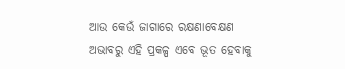ଆଉ କେଉଁ ଜାଗାରେ ରକ୍ଷଣାବେକ୍ଷଣ ଅଭାବରୁ ଏହି ପ୍ରକଳ୍ପ ଏବେ ଭୂତ ହେବାକୁ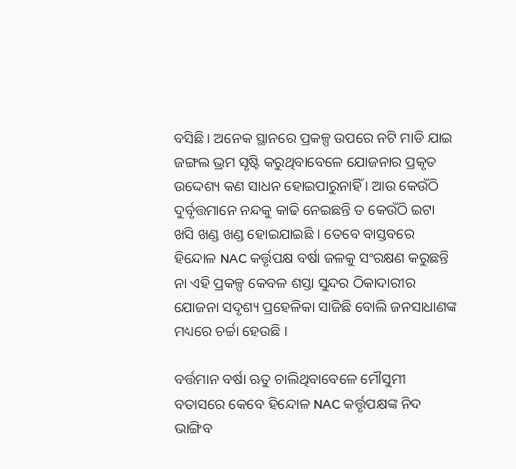ବସିଛି । ଅନେକ ସ୍ଥାନରେ ପ୍ରକଳ୍ପ ଉପରେ ନଟି ମାଡି ଯାଇ ଜଙ୍ଗଲ ଭ୍ରମ ସୃଷ୍ଟି କରୁଥିବାବେଳେ ଯୋଜନାର ପ୍ରକୃତ ଉଦ୍ଦେଶ୍ୟ କଣ ସାଧନ ହୋଇପାରୁନାହିଁ । ଆଉ କେଉଁଠି ଦୁର୍ବୃତ୍ତମାନେ ନନ୍ଦକୁ କାଢି ନେଇଛନ୍ତି ତ କେଉଁଠି ଇଟା ଖସି ଖଣ୍ଡ ଖଣ୍ଡ ହୋଇଯାଇଛି । ତେବେ ବାସ୍ତବରେ ହିନ୍ଦୋଳ NAC କର୍ତ୍ତୃପକ୍ଷ ବର୍ଷା ଜଳକୁ ସଂରକ୍ଷଣ କରୁଛନ୍ତି ନା ଏହି ପ୍ରକଳ୍ପ କେବଳ ଶସ୍ତା ସୁନ୍ଦର ଠିକାଦାରୀର ଯୋଜନା ସଦୃଶ୍ୟ ପ୍ରହେଳିକା ସାଜିଛି ବୋଲି ଜନସାଧାଣଙ୍କ ମଧ୍ୟରେ ଚର୍ଚ୍ଚା ହେଉଛି ।

ବର୍ତ୍ତମାନ ବର୍ଷା ଋତୁ ଚାଲିଥିବାବେଳେ ମୌସୁମୀ ବତାସରେ କେବେ ହିନ୍ଦୋଳ NAC କର୍ତ୍ତୃପକ୍ଷଙ୍କ ନିଦ ଭାଙ୍ଗିବ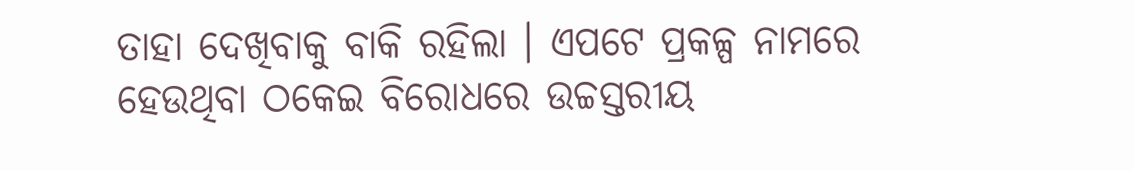ତାହା ଦେଖିବାକୁ ବାକି ରହିଲା । ଏପଟେ ପ୍ରକଳ୍ପ ନାମରେ ହେଉଥିବା ଠକେଇ ବିରୋଧରେ ଉଚ୍ଚସ୍ତରୀୟ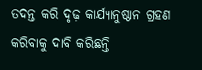ତଦନ୍ତ କରି ଦୃଢ଼ କାର୍ଯ୍ୟାନୁଷ୍ଠାନ ଗ୍ରହଣ କରିବାକୁ ଦାବି କରିଛନ୍ତି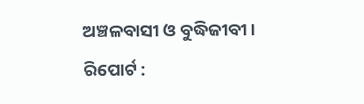ଅଞ୍ଚଳବାସୀ ଓ ବୁଦ୍ଧିଜୀବୀ ।
ରିପୋର୍ଟ :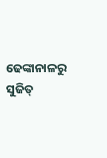ଢେଙ୍କାନାଳରୁ ସୁଜିତ୍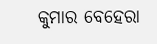କୁମାର ବେହେରା